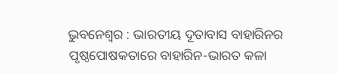ଭୁବନେଶ୍ବର : ଭାରତୀୟ ଦୂତାବାସ ବାହାରିନର ପୃଷ୍ଠପୋଷକତାରେ ବାହାରିନ-ଭାରତ କଳା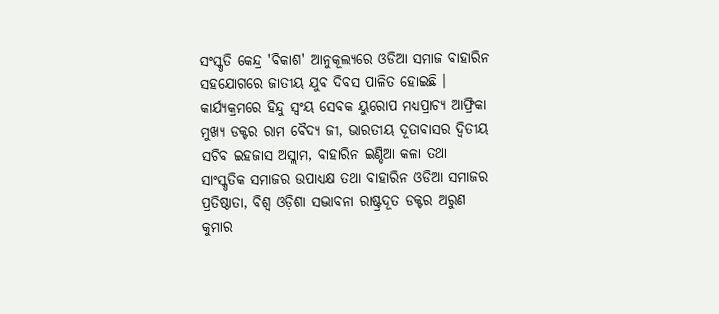ସଂସ୍କୃତି କେନ୍ଦ୍ର 'ବିକାଶ' ଆନୁକୂଲ୍ୟରେ ଓଡିଆ ସମାଜ ବାହାରିନ ସହଯୋଗରେ ଜାତୀୟ ଯୁବ ଦିବସ ପାଳିତ ହୋଇଛି । କାର୍ଯ୍ୟକ୍ରମରେ ହିନ୍ଦୁ ସ୍ଵଂୟ ସେବକ ୟୁରୋପ ମଧ୍ୟପ୍ରାଚ୍ୟ ଆଫ୍ରିକା ମୁଖ୍ୟ ଡକ୍ଟର ରାମ ବୈଦ୍ୟ ଜୀ, ଭାରତୀୟ ଦୂତାବାସର ଦ୍ୱିତୀୟ ସଚିବ ଇହଜାସ ଅସ୍ଲାମ, ବାହାରିନ ଇଣ୍ଡିଆ କଳା ତଥା ସାଂସ୍କୃତିକ ସମାଜର ଉପାଧ୍ୟକ୍ଷ ତଥା ବାହାରିନ ଓଡିଆ ସମାଜର ପ୍ରତିଷ୍ଠାତା, ବିଶ୍ୱ ଓଡ଼ିଶା ସଦ୍ଭାବନା ରାଷ୍ଟ୍ରଦୂତ ଡକ୍ଟର ଅରୁଣ କୁମାର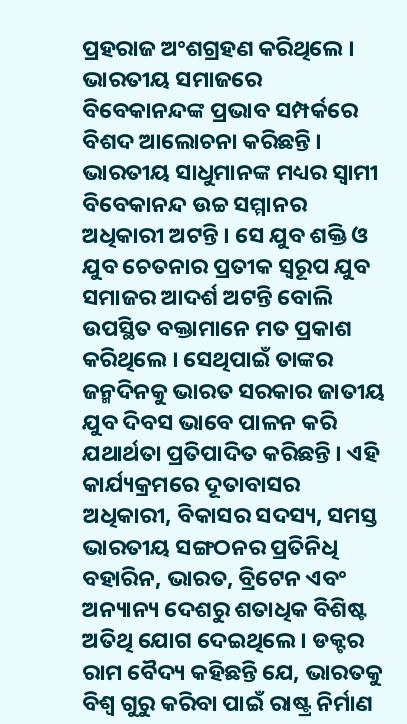ପ୍ରହରାଜ ଅଂଶଗ୍ରହଣ କରିଥିଲେ । ଭାରତୀୟ ସମାଜରେ ବିବେକାନନ୍ଦଙ୍କ ପ୍ରଭାବ ସମ୍ପର୍କରେ ବିଶଦ ଆଲୋଚନା କରିଛନ୍ତି ।
ଭାରତୀୟ ସାଧୁମାନଙ୍କ ମଧ୍ୟର ସ୍ୱାମୀ ବିବେକାନନ୍ଦ ଉଚ୍ଚ ସମ୍ମାନର ଅଧିକାରୀ ଅଟନ୍ତି । ସେ ଯୁବ ଶକ୍ତି ଓ ଯୁବ ଚେତନାର ପ୍ରତୀକ ସ୍ୱରୂପ ଯୁବ ସମାଜର ଆଦର୍ଶ ଅଟନ୍ତି ବୋଲି ଉପସ୍ଥିତ ବକ୍ତାମାନେ ମତ ପ୍ରକାଶ କରିଥିଲେ । ସେଥିପାଇଁ ତାଙ୍କର ଜନ୍ମଦିନକୁ ଭାରତ ସରକାର ଜାତୀୟ ଯୁବ ଦିବସ ଭାବେ ପାଳନ କରି ଯଥାର୍ଥତା ପ୍ରତିପାଦିତ କରିଛନ୍ତି । ଏହି କାର୍ଯ୍ୟକ୍ରମରେ ଦୂତାବାସର ଅଧିକାରୀ, ବିକାସର ସଦସ୍ୟ, ସମସ୍ତ ଭାରତୀୟ ସଙ୍ଗଠନର ପ୍ରତିନିଧି ବହାରିନ, ଭାରତ, ବ୍ରିଟେନ ଏବଂ ଅନ୍ୟାନ୍ୟ ଦେଶରୁ ଶତାଧିକ ବିଶିଷ୍ଟ ଅତିଥି ଯୋଗ ଦେଇଥିଲେ। ଡକ୍ଟର ରାମ ବୈଦ୍ୟ କହିଛନ୍ତି ଯେ, ଭାରତକୁ ବିଶ୍ୱ ଗୁରୁ କରିବା ପାଇଁ ରାଷ୍ଟ୍ର ନିର୍ମାଣ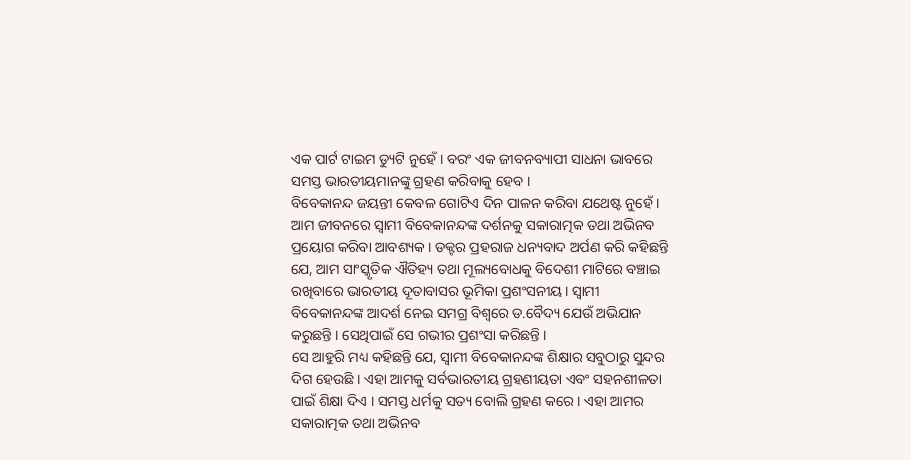ଏକ ପାର୍ଟ ଟାଇମ ଡ୍ୟୁଟି ନୁହେଁ । ବରଂ ଏକ ଜୀବନବ୍ୟାପୀ ସାଧନା ଭାବରେ ସମସ୍ତ ଭାରତୀୟମାନଙ୍କୁ ଗ୍ରହଣ କରିବାକୁ ହେବ ।
ବିବେକାନନ୍ଦ ଜୟନ୍ତୀ କେବଳ ଗୋଟିଏ ଦିନ ପାଳନ କରିବା ଯଥେଷ୍ଟ ନୁହେଁ । ଆମ ଜୀବନରେ ସ୍ୱାମୀ ବିବେକାନନ୍ଦଙ୍କ ଦର୍ଶନକୁ ସକାରାତ୍ମକ ତଥା ଅଭିନବ ପ୍ରୟୋଗ କରିବା ଆବଶ୍ୟକ । ଡକ୍ଟର ପ୍ରହରାଜ ଧନ୍ୟବାଦ ଅର୍ପଣ କରି କହିଛନ୍ତି ଯେ, ଆମ ସାଂସ୍କୃତିକ ଐତିହ୍ୟ ତଥା ମୂଲ୍ୟବୋଧକୁ ବିଦେଶୀ ମାଟିରେ ବଞ୍ଚାଇ ରଖିବାରେ ଭାରତୀୟ ଦୂତାବାସର ଭୂମିକା ପ୍ରଶଂସନୀୟ। ସ୍ୱାମୀ ବିବେକାନନ୍ଦଙ୍କ ଆଦର୍ଶ ନେଇ ସମଗ୍ର ବିଶ୍ୱରେ ଡ.ବୈଦ୍ୟ ଯେଉଁ ଅଭିଯାନ କରୁଛନ୍ତି । ସେଥିପାଇଁ ସେ ଗଭୀର ପ୍ରଶଂସା କରିଛନ୍ତି ।
ସେ ଆହୁରି ମଧ୍ୟ କହିଛନ୍ତି ଯେ, ସ୍ୱାମୀ ବିବେକାନନ୍ଦଙ୍କ ଶିକ୍ଷାର ସବୁଠାରୁ ସୁନ୍ଦର ଦିଗ ହେଉଛି । ଏହା ଆମକୁ ସର୍ବଭାରତୀୟ ଗ୍ରହଣୀୟତା ଏବଂ ସହନଶୀଳତା ପାଇଁ ଶିକ୍ଷା ଦିଏ । ସମସ୍ତ ଧର୍ମକୁ ସତ୍ୟ ବୋଲି ଗ୍ରହଣ କରେ । ଏହା ଆମର ସକାରାତ୍ମକ ତଥା ଅଭିନବ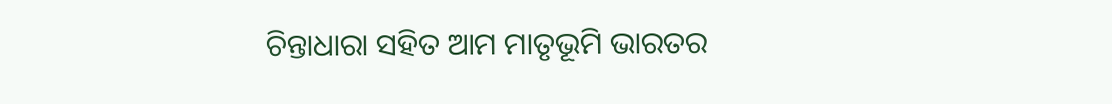ଚିନ୍ତାଧାରା ସହିତ ଆମ ମାତୃଭୂମି ଭାରତର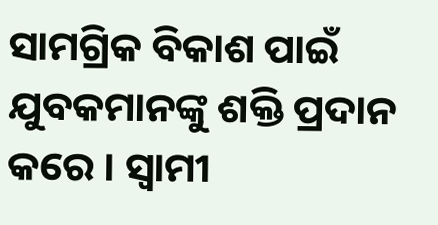ସାମଗ୍ରିକ ବିକାଶ ପାଇଁ ଯୁବକମାନଙ୍କୁ ଶକ୍ତି ପ୍ରଦାନ କରେ । ସ୍ୱାମୀ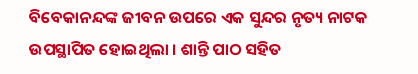ବିବେକାନନ୍ଦଙ୍କ ଜୀବନ ଉପରେ ଏକ ସୁନ୍ଦର ନୃତ୍ୟ ନାଟକ ଉପସ୍ଥାପିତ ହୋଇଥିଲା । ଶାନ୍ତି ପାଠ ସହିତ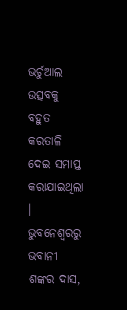ଭର୍ଚୁଆଲ ଉତ୍ସବକୁ ବହୁତ କରତାଳି ଦେଇ ସମାପ୍ତ କରାଯାଇଥିଲା ।
ଭୁବନେଶ୍ବରରୁ ଭବାନୀ ଶଙ୍କର ଦାସ,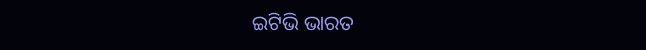ଇଟିଭି ଭାରତ